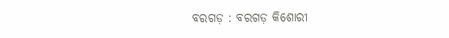ବରଗଡ଼ : ବରଗଡ଼ କିଶୋରୀ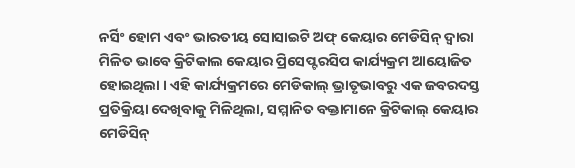ନର୍ସିଂ ହୋମ ଏବଂ ଭାରତୀୟ ସୋସାଇଟି ଅଫ୍ କେୟାର ମେଡିସିନ୍ ଦ୍ୱାରା ମିଳିତ ଭାବେ କ୍ରିଟିକାଲ କେୟାର ପ୍ରିସେପ୍ଟରସିପ କାର୍ଯ୍ୟକ୍ରମ ଆୟୋଜିତ ହୋଇଥିଲା । ଏହି କାର୍ଯ୍ୟକ୍ରମରେ ମେଡିକାଲ୍ ଭ୍ରାତୃଭାବରୁ ଏକ ଜବରଦସ୍ତ ପ୍ରତିକ୍ରିୟା ଦେଖିବାକୁ ମିଳିଥିଲା, ସମ୍ମାନିତ ବକ୍ତାମାନେ କ୍ରିଟିକାଲ୍ କେୟାର ମେଡିସିନ୍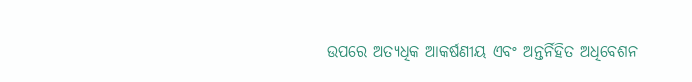ଉପରେ ଅତ୍ୟଧିକ ଆକର୍ଷଣୀୟ ଏବଂ ଅନ୍ତର୍ନିହିତ ଅଧିବେଶନ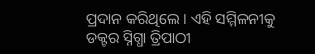ପ୍ରଦାନ କରିଥିଲେ । ଏହି ସମ୍ମିଳନୀକୁ ଡକ୍ଟର ସ୍ନିଗ୍ଧା ତ୍ରିପାଠୀ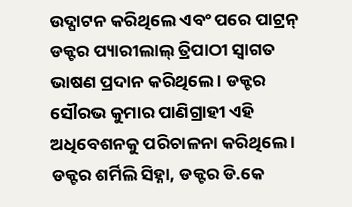ଉଦ୍ଘାଟନ କରିଥିଲେ ଏବଂ ପରେ ପାଟ୍ରନ୍ ଡକ୍ଟର ପ୍ୟାରୀଲାଲ୍ ତ୍ରିପାଠୀ ସ୍ୱାଗତ ଭାଷଣ ପ୍ରଦାନ କରିଥିଲେ । ଡକ୍ଟର ସୌରଭ କୁମାର ପାଣିଗ୍ରାହୀ ଏହି ଅଧିବେଶନକୁ ପରିଚାଳନା କରିଥିଲେ । ଡକ୍ଟର ଶର୍ମିଲି ସିହ୍ନା, ଡକ୍ଟର ଡି.କେ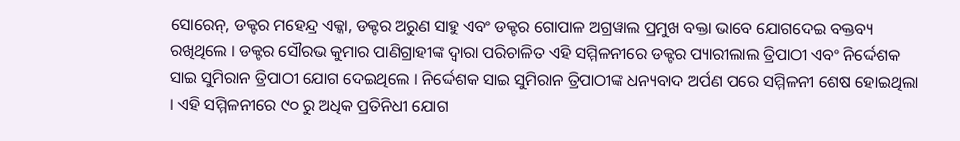ସୋରେନ୍‌, ଡକ୍ଟର ମହେନ୍ଦ୍ର ଏକ୍କା, ଡକ୍ଟର ଅରୁଣ ସାହୁ ଏବଂ ଡକ୍ଟର ଗୋପାଳ ଅଗ୍ରୱାଲ ପ୍ରମୁଖ ବକ୍ତା ଭାବେ ଯୋଗଦେଇ ବକ୍ତବ୍ୟ ରଖିଥିଲେ । ଡକ୍ଟର ସୌରଭ କୁମାର ପାଣିଗ୍ରାହୀଙ୍କ ଦ୍ୱାରା ପରିଚାଳିତ ଏହି ସମ୍ମିଳନୀରେ ଡକ୍ଟର ପ୍ୟାରୀଲାଲ ତ୍ରିପାଠୀ ଏବଂ ନିର୍ଦ୍ଦେଶକ ସାଇ ସୁମିରାନ ତ୍ରିପାଠୀ ଯୋଗ ଦେଇଥିଲେ । ନିର୍ଦ୍ଦେଶକ ସାଇ ସୁମିରାନ ତ୍ରିପାଠୀଙ୍କ ଧନ୍ୟବାଦ ଅର୍ପଣ ପରେ ସମ୍ମିଳନୀ ଶେଷ ହୋଇଥିଲା । ଏହି ସମ୍ମିଳନୀରେ ୯୦ ରୁ ଅଧିକ ପ୍ରତିନିଧୀ ଯୋଗ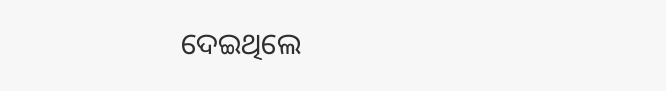ଦେଇଥିଲେ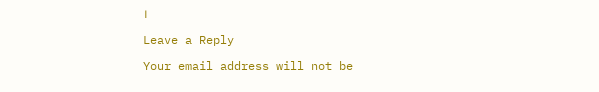।

Leave a Reply

Your email address will not be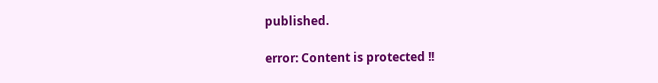published.

error: Content is protected !!